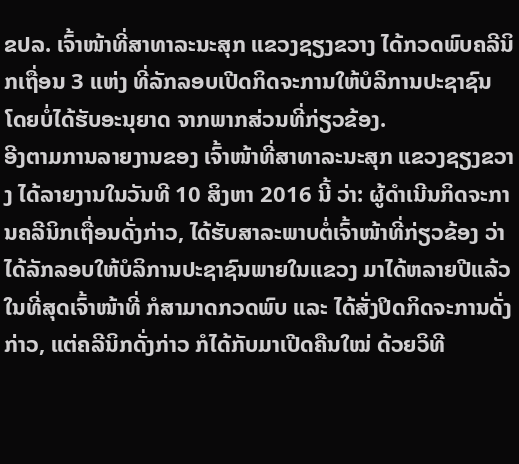ຂປລ. ເຈົ້າໜ້າທີ່ສາທາລະນະສຸກ ແຂວງຊຽງຂວາງ ໄດ້ກວດພົບຄລີນິກເຖື່ອນ 3 ແຫ່ງ ທີ່ລັກລອບເປີດກິດຈະການໃຫ້ບໍລິການປະຊາຊົນ ໂດຍບໍ່ໄດ້ຮັບອະນຸຍາດ ຈາກພາກສ່ວນທີ່ກ່ຽວຂ້ອງ.
ອີງຕາມການລາຍງານຂອງ ເຈົ້າໜ້າທີ່ສາທາລະນະສຸກ ແຂວງຊຽງຂວາງ ໄດ້ລາຍງານໃນວັນທີ 10 ສິງຫາ 2016 ນີ້ ວ່າ: ຜູ້ດໍາເນີນກິດຈະການຄລີນິກເຖື່ອນດັ່ງກ່າວ, ໄດ້ຮັບສາລະພາບຕໍ່ເຈົ້າໜ້າທີ່ກ່ຽວຂ້ອງ ວ່າໄດ້ລັກລອບໃຫ້ບໍລິການປະຊາຊົນພາຍໃນແຂວງ ມາໄດ້ຫລາຍປີແລ້ວ ໃນທີ່ສຸດເຈົ້າໜ້າທີ່ ກໍສາມາດກວດພົບ ແລະ ໄດ້ສັ່ງປິດກິດຈະການດັ່ງກ່າວ, ແຕ່ຄລີນິກດັ່ງກ່າວ ກໍໄດ້ກັບມາເປີດຄືນໃໝ່ ດ້ວຍວິທີ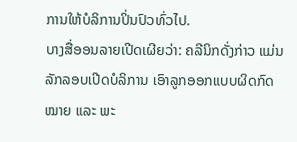ການໃຫ້ບໍລິການປິ່ນປົວທົ່ວໄປ.
ບາງສື່ອອນລາຍເປີດເຜີຍວ່າ: ຄລີນິກດັ່ງກ່າວ ແມ່ນລັກລອບເປີດບໍລິການ ເອົາລູກອອກແບບຜິດກົດໝາຍ ແລະ ພະ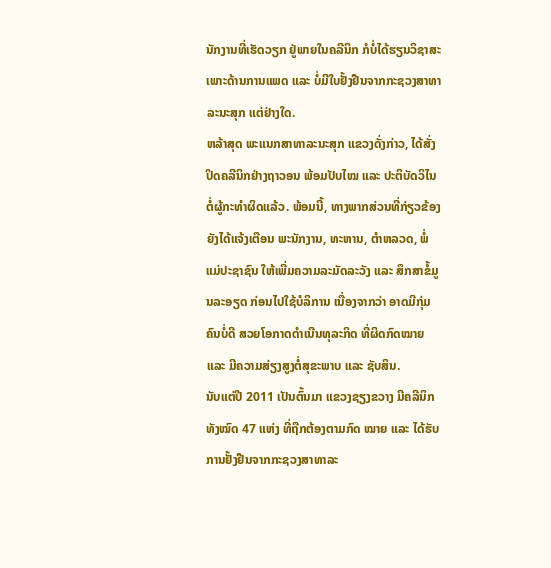ນັກງານທີ່ເຮັດວຽກ ຢູ່ພາຍໃນຄລີນິກ ກໍບໍ່ໄດ້ຮຽນວິຊາສະເພາະດ້ານການແພດ ແລະ ບໍ່ມີໃບຢັ້ງຢືນຈາກກະຊວງສາທາລະນະສຸກ ແຕ່ຢ່າງໃດ.
ຫລ້າສຸດ ພະແນກສາທາລະນະສຸກ ແຂວງດັ່ງກ່າວ, ໄດ້ສັ່ງປິດຄລີນິກຢ່າງຖາວອນ ພ້ອມປັບໄໝ ແລະ ປະຕິບັດວິໄນ ຕໍ່ຜູ້ກະທໍາຜິດແລ້ວ. ພ້ອມນີ້, ທາງພາກສ່ວນທີ່ກ່ຽວຂ້ອງ ຍັງໄດ້ແຈ້ງເຕືອນ ພະນັກງານ, ທະຫານ, ຕຳຫລວດ, ພໍ່ແມ່ປະຊາຊົນ ໃຫ້ເພີ່ມຄວາມລະມັດລະວັງ ແລະ ສຶກສາຂໍ້ມູນລະອຽດ ກ່ອນໄປໃຊ້ບໍລິການ ເນື່ອງຈາກວ່າ ອາດມີກຸ່ມຄົນບໍ່ດີ ສວຍໂອກາດດຳເນີນທຸລະກິດ ທີ່ຜິດກົດໝາຍ ແລະ ມີຄວາມສ່ຽງສູງຕໍ່ສຸຂະພາບ ແລະ ຊັບສິນ.
ນັບແຕ່ປີ 2011 ເປັນຕົ້ນມາ ແຂວງຊຽງຂວາງ ມີຄລີນິກທັງໝົດ 47 ແຫ່ງ ທີ່ຖືກຕ້ອງຕາມກົດ ໝາຍ ແລະ ໄດ້ຮັບການຢັ້ງຢືນຈາກກະຊວງສາທາລະ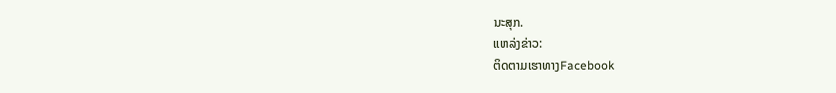ນະສຸກ.
ແຫລ່ງຂ່າວ:
ຕິດຕາມເຮາທາງFacebook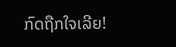ກົດຖືກໃຈເລີຍ!